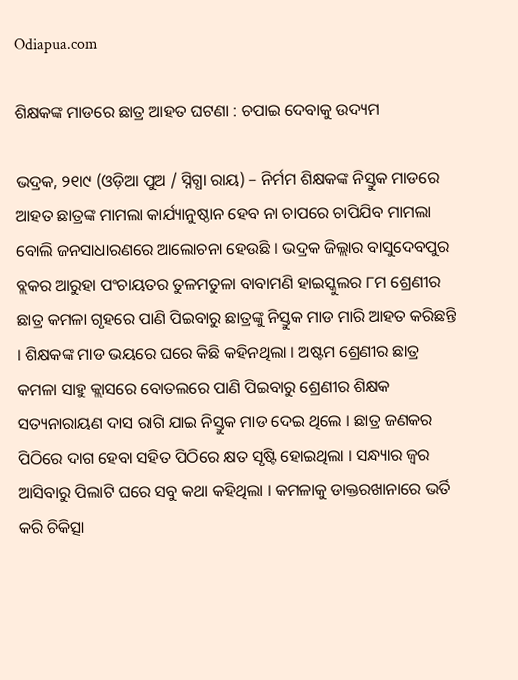Odiapua.com

ଶିକ୍ଷକଙ୍କ ମାଡରେ ଛାତ୍ର ଆହତ ଘଟଣା : ଚପାଇ ଦେବାକୁ ଉଦ୍ୟମ

ଭଦ୍ରକ, ୨୧ା୯ (ଓଡ଼ିଆ ପୁଅ / ସ୍ନିଗ୍ଧା ରାୟ) – ନିର୍ମମ ଶିକ୍ଷକଙ୍କ ନିସ୍ତୁକ ମାଡରେ ଆହତ ଛାତ୍ରଙ୍କ ମାମଲା କାର୍ଯ୍ୟାନୁଷ୍ଠାନ ହେବ ନା ଚାପରେ ଚାପିଯିବ ମାମଲା ବୋଲି ଜନସାଧାରଣରେ ଆଲୋଚନା ହେଉଛି । ଭଦ୍ରକ ଜିଲ୍ଲାର ବାସୁଦେବପୁର ବ୍ଲକର ଆରୁହା ପଂଚାୟତର ତୁଳମତୁଳା ବାବାମଣି ହାଇସ୍କୁଲର ୮ମ ଶ୍ରେଣୀର ଛାତ୍ର କମଳା ଗୃହରେ ପାଣି ପିଇବାରୁ ଛାତ୍ରଙ୍କୁ ନିସ୍ତୁକ ମାଡ ମାରି ଆହତ କରିଛନ୍ତି । ଶିକ୍ଷକଙ୍କ ମାଡ ଭୟରେ ଘରେ କିଛି କହିନଥିଲା । ଅଷ୍ଟମ ଶ୍ରେଣୀର ଛାତ୍ର କମଳା ସାହୁ କ୍ଲାସରେ ବୋତଲରେ ପାଣି ପିଇବାରୁ ଶ୍ରେଣୀର ଶିକ୍ଷକ ସତ୍ୟନାରାୟଣ ଦାସ ରାଗି ଯାଇ ନିସ୍ତୁକ ମାଡ ଦେଇ ଥିଲେ । ଛାତ୍ର ଜଣକର ପିଠିରେ ଦାଗ ହେବା ସହିତ ପିଠିରେ କ୍ଷତ ସୃଷ୍ଟି ହୋଇଥିଲା । ସନ୍ଧ୍ୟାର ଜ୍ୱର ଆସିବାରୁ ପିଲାଟି ଘରେ ସବୁ କଥା କହିଥିଲା । କମଳାକୁ ଡାକ୍ତରଖାନାରେ ଭର୍ତି କରି ଚିକିତ୍ସା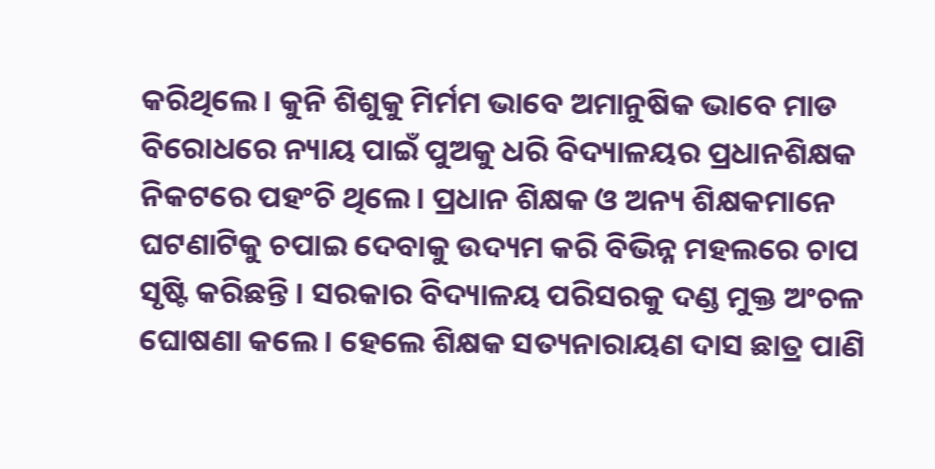କରିଥିଲେ । କୁନି ଶିଶୁକୁ ମିର୍ମମ ଭାବେ ଅମାନୁଷିକ ଭାବେ ମାଡ ବିରୋଧରେ ନ୍ୟାୟ ପାଇଁ ପୁଅକୁ ଧରି ବିଦ୍ୟାଳୟର ପ୍ରଧାନଶିକ୍ଷକ ନିକଟରେ ପହଂଚି ଥିଲେ । ପ୍ରଧାନ ଶିକ୍ଷକ ଓ ଅନ୍ୟ ଶିକ୍ଷକମାନେ ଘଟଣାଟିକୁ ଚପାଇ ଦେବାକୁ ଉଦ୍ୟମ କରି ବିଭିନ୍ନ ମହଲରେ ଚାପ ସୃଷ୍ଟି କରିଛନ୍ତି । ସରକାର ବିଦ୍ୟାଳୟ ପରିସରକୁ ଦଣ୍ଡ ମୁକ୍ତ ଅଂଚଳ ଘୋଷଣା କଲେ । ହେଲେ ଶିକ୍ଷକ ସତ୍ୟନାରାୟଣ ଦାସ ଛାତ୍ର ପାଣି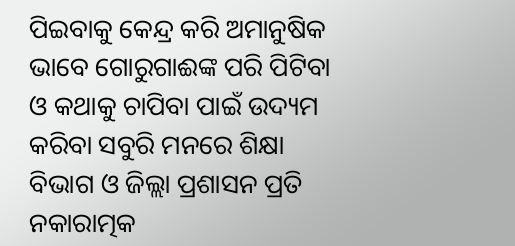ପିଇବାକୁ କେନ୍ଦ୍ର କରି ଅମାନୁଷିକ ଭାବେ ଗୋରୁଗାଈଙ୍କ ପରି ପିଟିବା ଓ କଥାକୁ ଚାପିବା ପାଇଁ ଉଦ୍ୟମ କରିବା ସବୁରି ମନରେ ଶିକ୍ଷା ବିଭାଗ ଓ ଜିଲ୍ଲା ପ୍ରଶାସନ ପ୍ରତି ନକାରାତ୍ମକ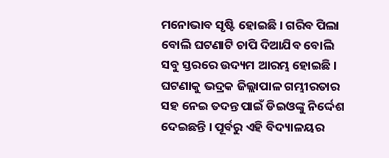ମନୋଭାବ ସୃଷ୍ଟି ହୋଇଛି । ଗରିବ ପିଲା ବୋଲି ଘଟଣାଟି ଚାପି ଦିଆଯିବ ବୋଲି ସବୁ ସ୍ତରରେ ଉଦ୍ୟମ ଆରମ୍ଭ ହୋଇଛି । ଘଟଣାକୁ ଭଦ୍ରକ ଜିଲ୍ଲାପାଳ ଗମ୍ଭୀରତାର ସହ ନେଇ ତଦନ୍ତ ପାଇଁ ଡିଇଓଙ୍କୁ ନିର୍ଦ୍ଦେଶ ଦେଇଛନ୍ତି । ପୂର୍ବରୁ ଏହି ବିଦ୍ୟାଳୟର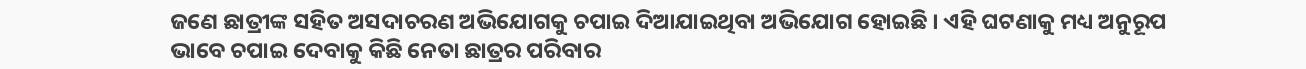ଜଣେ ଛାତ୍ରୀଙ୍କ ସହିତ ଅସଦାଚରଣ ଅଭିଯୋଗକୁ ଚପାଇ ଦିଆଯାଇଥିବା ଅଭିଯୋଗ ହୋଇଛି । ଏହି ଘଟଣାକୁ ମଧ୍ୟ ଅନୁରୂପ ଭାବେ ଚପାଇ ଦେବାକୁ କିଛି ନେତା ଛାତ୍ରର ପରିବାର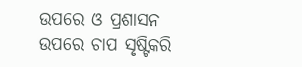ଉପରେ ଓ ପ୍ରଶାସନ ଉପରେ ଚାପ ସୃଷ୍ଟିକରି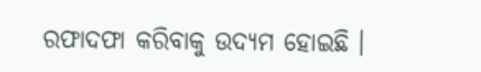ରଫାଦଫା କରିବାକୁ ଉଦ୍ୟମ ହୋଇଛି ।